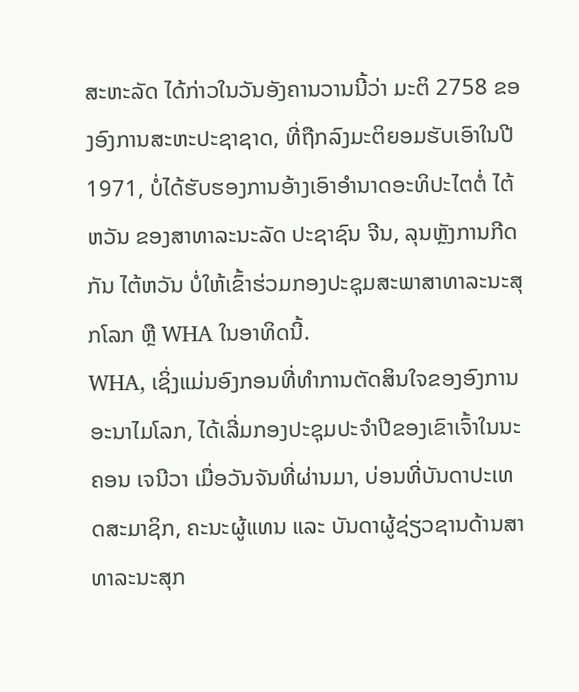ສະຫະລັດ ໄດ້ກ່າວໃນວັນອັງຄານວານນີ້ວ່າ ມະຕິ 2758 ຂອງອົງການສະຫະປະຊາຊາດ, ທີ່ຖືກລົງມະຕິຍອມຮັບເອົາໃນປີ 1971, ບໍ່ໄດ້ຮັບຮອງການອ້າງເອົາອຳນາດອະທິປະໄຕຕໍ່ ໄຕ້ຫວັນ ຂອງສາທາລະນະລັດ ປະຊາຊົນ ຈີນ, ລຸນຫຼັງການກີດກັນ ໄຕ້ຫວັນ ບໍ່ໃຫ້ເຂົ້າຮ່ວມກອງປະຊຸມສະພາສາທາລະນະສຸກໂລກ ຫຼື WHA ໃນອາທິດນີ້.
WHA, ເຊິ່ງແມ່ນອົງກອນທີ່ທຳການຕັດສິນໃຈຂອງອົງການອະນາໄມໂລກ, ໄດ້ເລີ່ມກອງປະຊຸມປະຈຳປີຂອງເຂົາເຈົ້າໃນນະຄອນ ເຈນີວາ ເມື່ອວັນຈັນທີ່ຜ່ານມາ, ບ່ອນທີ່ບັນດາປະເທດສະມາຊິກ, ຄະນະຜູ້ແທນ ແລະ ບັນດາຜູ້ຊ່ຽວຊານດ້ານສາທາລະນະສຸກ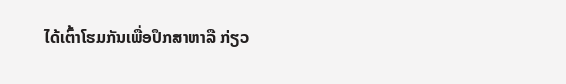ໄດ້ເຕົ້າໂຮມກັນເພື່ອປຶກສາຫາລື ກ່ຽວ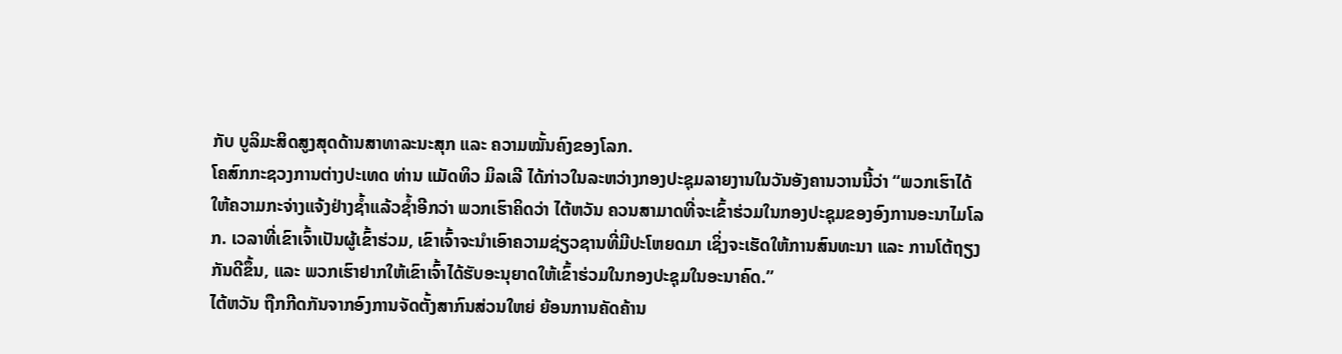ກັບ ບູລິມະສິດສູງສຸດດ້ານສາທາລະນະສຸກ ແລະ ຄວາມໝັ້ນຄົງຂອງໂລກ.
ໂຄສົກກະຊວງການຕ່າງປະເທດ ທ່ານ ແມັດທິວ ມິລເລີ ໄດ້ກ່າວໃນລະຫວ່າງກອງປະຊຸມລາຍງານໃນວັນອັງຄານວານນີ້ວ່າ “ພວກເຮົາໄດ້ໃຫ້ຄວາມກະຈ່າງແຈ້ງຢ່າງຊ້ຳແລ້ວຊ້ຳອີກວ່າ ພວກເຮົາຄິດວ່າ ໄຕ້ຫວັນ ຄວນສາມາດທີ່ຈະເຂົ້າຮ່ວມໃນກອງປະຊຸມຂອງອົງການອະນາໄມໂລກ. ເວລາທີ່ເຂົາເຈົ້າເປັນຜູ້ເຂົ້າຮ່ວມ, ເຂົາເຈົ້າຈະນຳເອົາຄວາມຊ່ຽວຊານທີ່ມີປະໂຫຍດມາ ເຊິ່ງຈະເຮັດໃຫ້ການສົນທະນາ ແລະ ການໂຕ້ຖຽງກັນດີຂຶ້ນ, ແລະ ພວກເຮົາຢາກໃຫ້ເຂົາເຈົ້າໄດ້ຮັບອະນຸຍາດໃຫ້ເຂົ້າຮ່ວມໃນກອງປະຊຸມໃນອະນາຄົດ.”
ໄຕ້ຫວັນ ຖືກກີດກັນຈາກອົງການຈັດຕັ້ງສາກົນສ່ວນໃຫຍ່ ຍ້ອນການຄັດຄ້ານ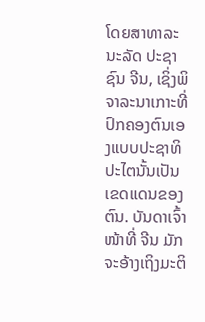ໂດຍສາທາລະນະລັດ ປະຊາຊົນ ຈີນ, ເຊິ່ງພິຈາລະນາເກາະທີ່ປົກຄອງຕົນເອງແບບປະຊາທິປະໄຕນັ້ນເປັນເຂດແດນຂອງຕົນ. ບັນດາເຈົ້າໜ້າທີ່ ຈີນ ມັກຈະອ້າງເຖິງມະຕິ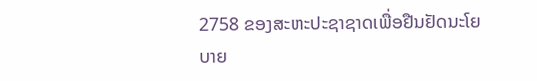2758 ຂອງສະຫະປະຊາຊາດເພື່ອຢືນຢັດນະໂຍບາຍ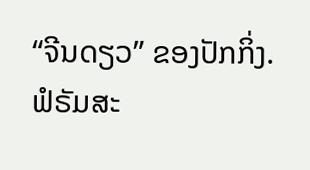“ຈີນດຽວ” ຂອງປັກກິ່ງ.
ຟໍຣັມສະ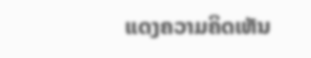ແດງຄວາມຄິດເຫັນ